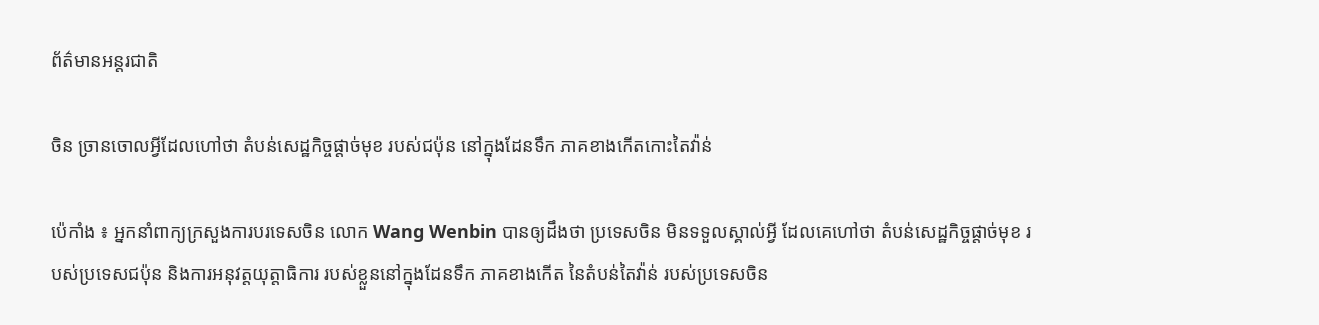ព័ត៌មានអន្តរជាតិ

ចិន ច្រានចោលអ្វីដែលហៅថា តំបន់សេដ្ឋកិច្ចផ្តាច់មុខ របស់ជប៉ុន នៅក្នុងដែនទឹក ភាគខាងកើតកោះតៃវ៉ាន់

ប៉េកាំង ៖ អ្នកនាំពាក្យក្រសួងការបរទេសចិន លោក Wang Wenbin បានឲ្យដឹងថា ប្រទេសចិន មិនទទួលស្គាល់អ្វី ដែលគេហៅថា តំបន់សេដ្ឋកិច្ចផ្តាច់មុខ របស់ប្រទេសជប៉ុន និងការអនុវត្តយុត្តាធិការ របស់ខ្លួននៅក្នុងដែនទឹក ភាគខាងកើត នៃតំបន់តៃវ៉ាន់ របស់ប្រទេសចិន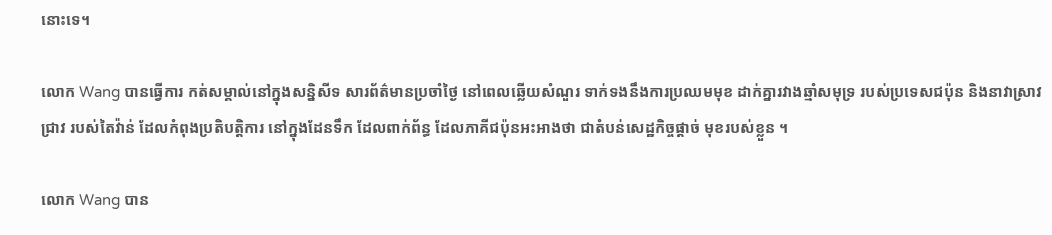នោះទេ។

លោក Wang បានធ្វើការ កត់សម្គាល់នៅក្នុងសន្និសីទ សារព័ត៌មានប្រចាំថ្ងៃ នៅពេលឆ្លើយសំណួរ ទាក់ទងនឹងការប្រឈមមុខ ដាក់គ្នារវាងឆ្មាំសមុទ្រ របស់ប្រទេសជប៉ុន និងនាវាស្រាវជ្រាវ របស់តៃវ៉ាន់ ដែលកំពុងប្រតិបត្តិការ នៅក្នុងដែនទឹក ដែលពាក់ព័ន្ធ ដែលភាគីជប៉ុនអះអាងថា ជាតំបន់សេដ្ឋកិច្ចផ្តាច់ មុខរបស់ខ្លួន ។

លោក Wang បាន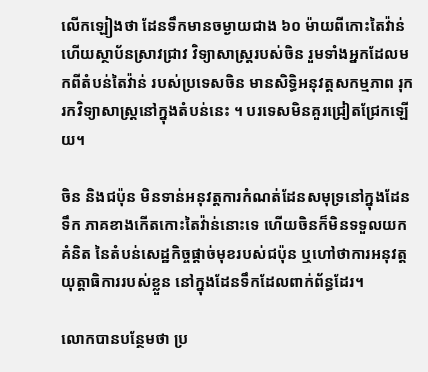លើកឡៀងថា ដែនទឹកមានចម្ងាយជាង ៦០ ម៉ាយពីកោះតៃវ៉ាន់ ហើយស្ថាប័នស្រាវជ្រាវ វិទ្យាសាស្ត្ររបស់ចិន រួមទាំងអ្នកដែលមកពីតំបន់តៃវ៉ាន់ របស់ប្រទេសចិន មានសិទ្ធិអនុវត្តសកម្មភាព រុករកវិទ្យាសាស្ត្រនៅក្នុងតំបន់នេះ ។ បរទេសមិនគួរជ្រៀតជ្រែកឡើយ។

ចិន និងជប៉ុន មិនទាន់អនុវត្តការកំណត់ដែនសមុទ្រនៅក្នុងដែនទឹក ភាគខាងកើតកោះតៃវ៉ាន់នោះទេ ហើយចិនក៏មិនទទួលយកគំនិត នៃតំបន់សេដ្ឋកិច្ចផ្តាច់មុខរបស់ជប៉ុន ឬហៅថាការអនុវត្តយុត្តាធិការរបស់ខ្លួន នៅក្នុងដែនទឹកដែលពាក់ព័ន្ធដែរ។

លោកបានបន្ថែមថា ប្រ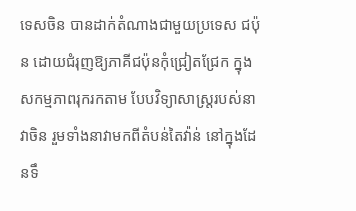ទេសចិន បានដាក់តំណាងជាមួយប្រទេស ជប៉ុន ដោយជំរុញឱ្យភាគីជប៉ុនកុំជ្រៀតជ្រែក ក្នុងសកម្មភាពរុករកតាម បែបវិទ្យាសាស្ត្ររបស់នាវាចិន រួមទាំងនាវាមកពីតំបន់តៃវ៉ាន់ នៅក្នុងដែនទឹ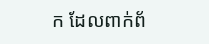ក ដែលពាក់ព័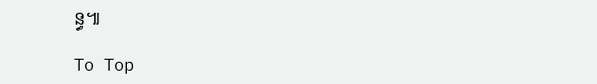ន្ធ៕

To Top